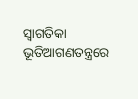ସ୍ୱାଗତିକା ଭୂତିଆଗଣତନ୍ତ୍ରରେ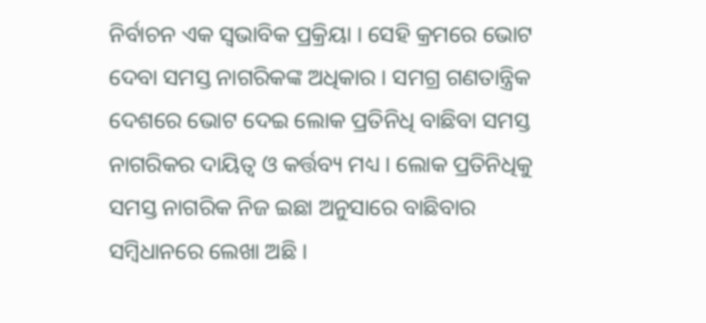ନିର୍ବାଚନ ଏକ ସ୍ୱଭାବିକ ପ୍ରକ୍ରିୟା । ସେହି କ୍ରମରେ ଭୋଟ ଦେବା ସମସ୍ତ ନାଗରିକଙ୍କ ଅଧିକାର । ସମଗ୍ର ଗଣତାନ୍ତ୍ରିକ ଦେଶରେ ଭୋଟ ଦେଇ ଲୋକ ପ୍ରତିନିଧି ବାଛିବା ସମସ୍ତ ନାଗରିକର ଦାୟିତ୍ୱ ଓ କର୍ତ୍ତବ୍ୟ ମଧ୍ୟ । ଲୋକ ପ୍ରତିନିଧିକୁ ସମସ୍ତ ନାଗରିକ ନିଜ ଇଛା ଅନୁସାରେ ବାଛିବାର ସମ୍ବିଧାନରେ ଲେଖା ଅଛି ।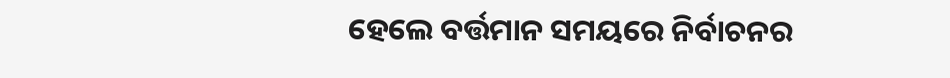ହେଲେ ବର୍ତ୍ତମାନ ସମୟରେ ନିର୍ବାଚନର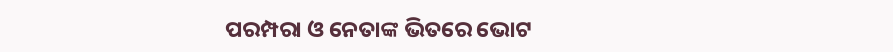ପରମ୍ପରା ଓ ନେତାଙ୍କ ଭିତରେ ଭୋଟ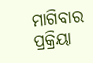ମାଗିବାର ପ୍ରକ୍ରିୟା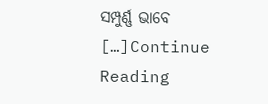ସମ୍ପୁର୍ଣ୍ଣ ଭାବେ […]Continue Reading